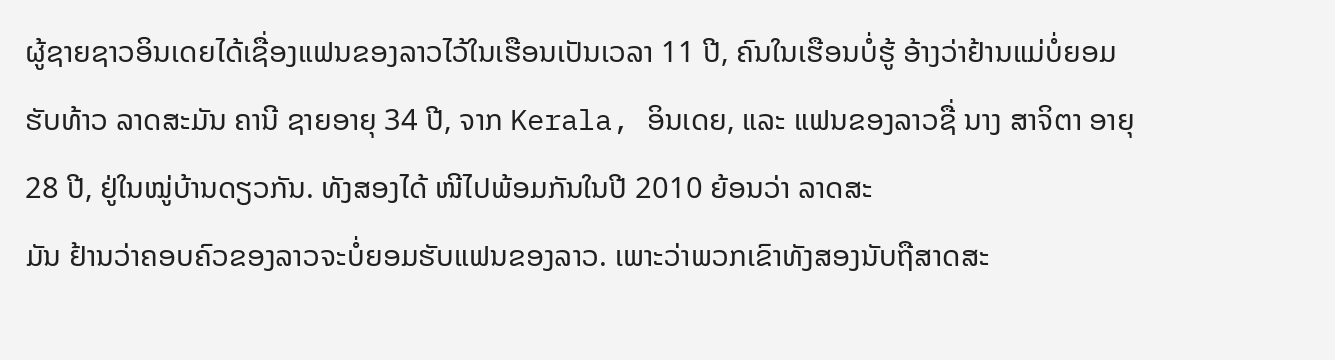ຜູ້ຊາຍຊາວອິນເດຍໄດ້ເຊື່ອງແຟນຂອງລາວໄວ້ໃນເຮືອນເປັນເວລາ 11 ປີ, ຄົນໃນເຮືອນບໍ່ຮູ້ ອ້າງວ່າຢ້ານແມ່ບໍ່ຍອມຮັບທ້າວ ລາດສະມັນ ຄານີ ຊາຍອາຍຸ 34 ປີ, ຈາກ Kerala, ອິນເດຍ, ແລະ ແຟນຂອງລາວຊື່ ນາງ ສາຈິຕາ ອາຍຸ 28 ປີ, ຢູ່ໃນໝູ່ບ້ານດຽວກັນ. ທັງສອງໄດ້ ໜີໄປພ້ອມກັນໃນປີ 2010 ຍ້ອນວ່າ ລາດສະ
ມັນ ຢ້ານວ່າຄອບຄົວຂອງລາວຈະບໍ່ຍອມຮັບແຟນຂອງລາວ. ເພາະວ່າພວກເຂົາທັງສອງນັບຖືສາດສະ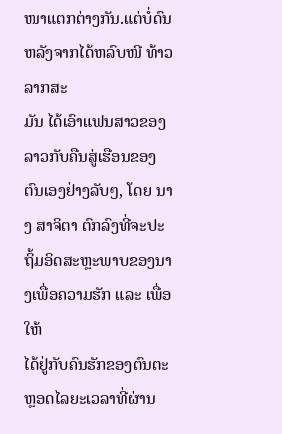ໜາແຕກຕ່າງກັນ.ແຕ່ບໍ່ດົນຫລັງຈາກໄດ້ຫລົບໜີ ທ້າວ ລາກສະ
ມັນ ໄດ້ເອົາແຟນສາວຂອງລາວກັບຄືນສູ່ເຮືອນຂອງຕົນເອງຢ່າງລັບໆ, ໂດຍ ນາງ ສາຈິຕາ ຕົກລົງທີ່ຈະປະຖິ້ມອິດສະຫຼະພາບຂອງນາງເພື່ອຄວາມຮັກ ແລະ ເພື່ອໃຫ້
ໄດ້ຢູ່ກັບຄົນຮັກຂອງຕົນຕະຫຼອດໄລຍະເວລາທີ່ຜ່ານ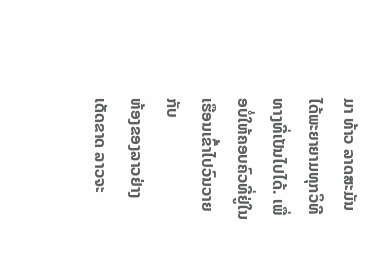ມາ ທ້າວ ລາດສະມັນ ໄດ້ພະຍາຍາມທຸກວິທີທາງທີ່ເປັນໄປໄດ້. ເພື່ອບໍ່ໃຫ້ຄອບຄົວທີ່ຢູ່ໃນເຮືອນເຂົ້າໄປວົນວາຍກັບ
ຫ້ອງຂອງລາວຢ່າງເດັດຂາດ ລາວຈະ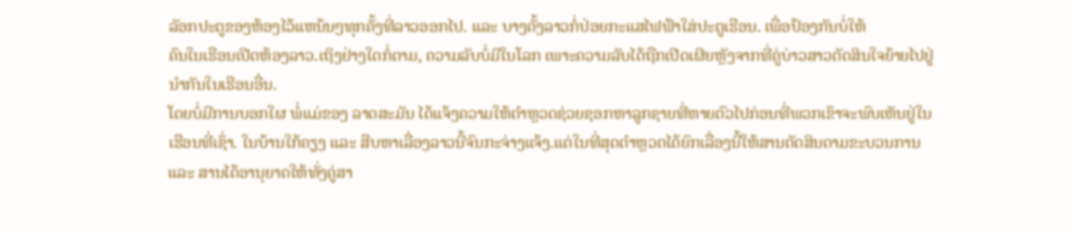ລັອກປະຕູຂອງຫ້ອງໄວ້ແຫນ້ນໆທຸກຄັ້ງທີ່ລາວອອກໄປ. ແລະ ບາງຄັ້ງລາວກໍ່ປ່ອຍກະແສໄຟຟ້າໃສ່ປະຕູເຮືອນ. ເພື່ອປ້ອງກັນບໍ່ໃຫ້
ຄົນໃນເຮືອນເປີດຫ້ອງລາວ.ເຖິງຢ່າງໃດກໍ່ຕາມ, ຄວາມລັບບໍ່ມີໃນໂລກ ເພາະຄວາມລັບໄດ້ຖືກເປີດເຜີຍຫຼັງຈາກທີ່ຄູ່ບ່າວສາວຕັດສິນໃຈຍ້າຍໄປຢູ່ນຳກັນໃນເຮືອນອື່ນ.
ໂດຍບໍ່ມີການບອກໃຜ ພໍ່ແມ່ຂອງ ລາດສະມັນ ໄດ້ແຈ້ງຄວາມໃຫ້ຕຳຫຼວດຊ່ວຍຊອກຫາລູກຊາຍທີ່ຫາຍຕົວໄປກ່ອນທີ່ພວກເຂົາຈະພົບເຫັນຢູ່ໃນເຮືອນທີ່ເຊົ່າ. ໃນບ້ານໃກ້ຄຽງ ແລະ ສືບຫາເລື່ອງລາວນີ້ຈົນກະຈ່າງແຈ້ງ.ແຕ່ໃນທີ່ສຸດຕຳຫຼວດໄດ້ຍົກເລື່ອງນີ້ໃຫ້ສານຕັດສິນຕາມຂະບວນການ ແລະ ສານໄດ້ອານຸຍາດໃຫ້ທັ່ງຄູ່ສາ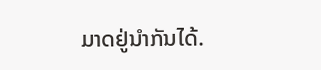ມາດຢູ່ນຳກັນໄດ້.